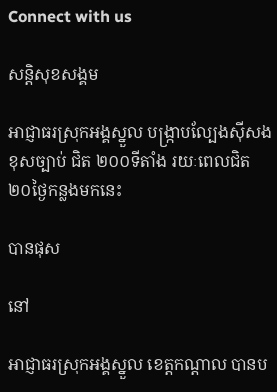Connect with us

សន្តិសុខសង្គម

អាជ្ញាធរស្រុកអង្គស្នួល បង្ក្រាបល្បែងស៊ីសងខុសច្បាប់ ជិត ២០០ទីតាំង រយៈពេលជិត ២០ថ្ងៃកន្លងមកនេះ

បានផុស

នៅ

អាជ្ញាធរស្រុកអង្គស្នួល ខេត្តកណ្ដាល បានប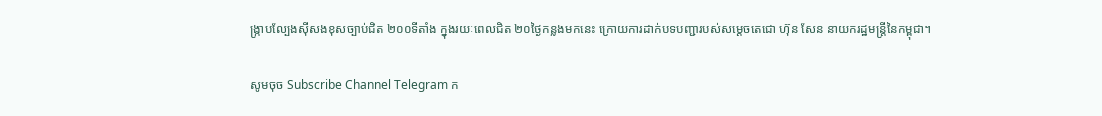ង្ក្រាបល្បែងស៊ីសងខុសច្បាប់ជិត ២០០ទីតាំង ក្នុងរយៈពេលជិត ២០ថ្ងៃកន្លងមកនេះ ក្រោយការដាក់បទបញ្ជារបស់សម្ដេចតេជោ ហ៊ុន សែន នាយករដ្ឋមន្ត្រីនៃកម្ពុជា។

សូមចុច Subscribe Channel Telegram ក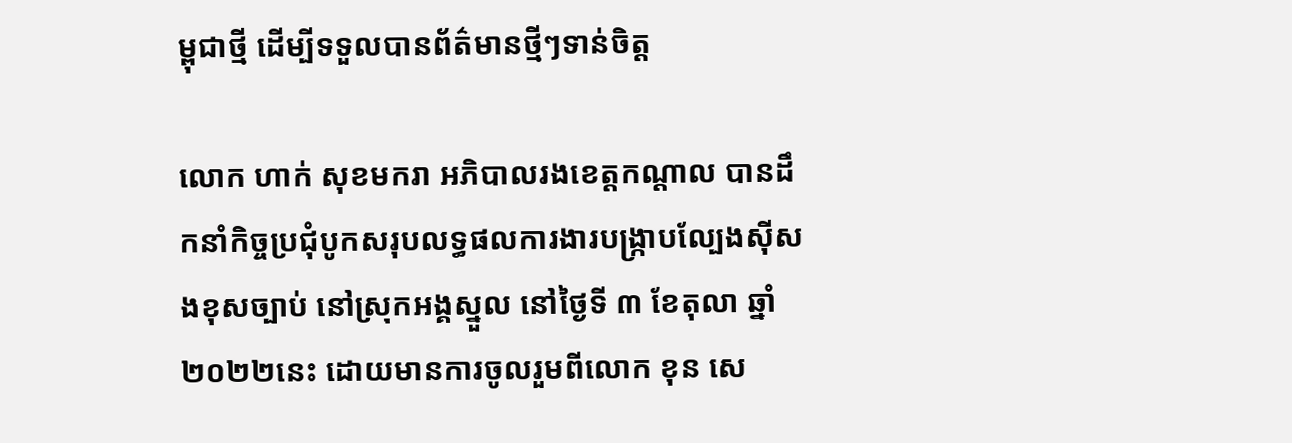ម្ពុជាថ្មី ដើម្បីទទួលបានព័ត៌មានថ្មីៗទាន់ចិត្ត

លោក ហាក់ សុខមករា អភិបាលរងខេត្តកណ្តាល បានដឹកនាំកិច្ចប្រជុំបូកសរុបលទ្ធផលការងារបង្ក្រាបល្បែងស៊ីសងខុសច្បាប់ នៅស្រុកអង្គស្នួល នៅថ្ងៃទី ៣ ខែតុលា ឆ្នាំ ២០២២នេះ ដោយមានការចូលរួមពីលោក ខុន សេ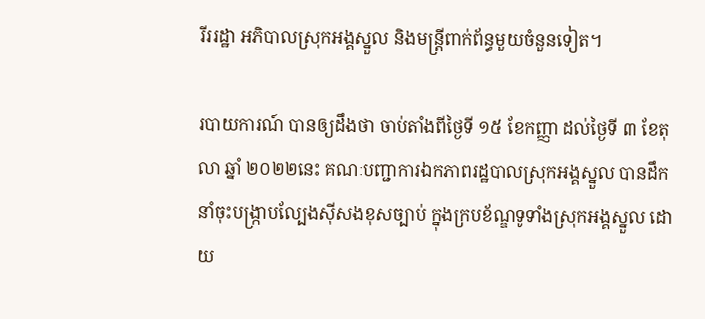រីររដ្ឋា អភិបាលស្រុកអង្គស្នួល និងមន្ត្រីពាក់ព័ន្ធមួយចំនួនទៀត។

របាយការណ៍ បានឲ្យដឹងថា ចាប់តាំងពីថ្ងៃទី ១៥ ខែកញ្ញា ដល់ថ្ងៃទី ៣ ខែតុលា ឆ្នាំ ២០២២នេះ គណៈបញ្ជាការឯកភាពរដ្ឋបាលស្រុកអង្គស្នួល បានដឹកនាំចុះបង្ក្រាបល្បែងស៊ីសងខុសច្បាប់ ក្នុងក្របខ័ណ្ឌទូទាំងស្រុកអង្គស្នួល ដោយ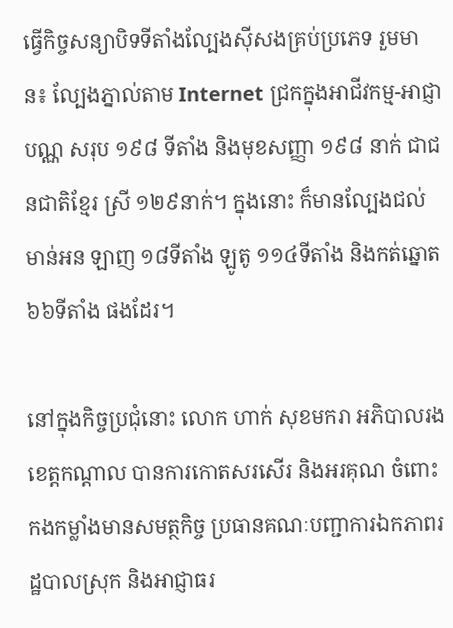ធ្វើកិច្ចសន្យាបិទទីតាំងល្បែងស៊ីសងគ្រប់ប្រភេទ រួមមាន៖ ល្បែងភ្នាល់តាម Internet ជ្រកក្នុងអាជីវកម្ម-អាជ្ញាបណ្ណ សរុប ១៩៨ ទីតាំង និងមុខសញ្ញា ១៩៨ នាក់ ជាជនជាតិខ្មែរ ស្រី ១២៩នាក់។ ក្នុងនោះ ក៏មានល្បែងជល់មាន់អន ឡាញ ១៨ទីតាំង ឡូតូ ១១៤ទីតាំង និងកត់ឆ្នោត ៦៦ទីតាំង ផងដែរ។

នៅក្នុងកិច្ចប្រជុំនោះ លោក ហាក់ សុខមករា អភិបាលរងខេត្តកណ្តាល បានការកោតសរសើរ និងអរគុណ ចំពោះកងកម្លាំងមានសមត្ថកិច្ច ប្រធានគណៈបញ្ជាការឯកភាពរដ្ឋបាលស្រុក និងអាជ្ញាធរ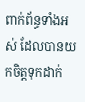ពាក់ព័ន្ធទាំងអស់ ដែលបានយកចិត្តទុកដាក់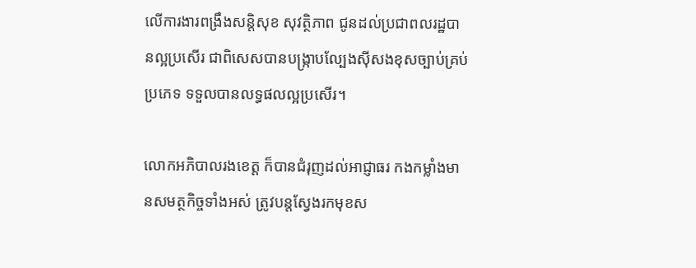លើការងារពង្រឹងសន្តិសុខ សុវត្ថិភាព ជូនដល់ប្រជាពលរដ្ឋបានល្អប្រសើរ ជាពិសេសបានបង្ក្រាបល្បែងស៊ីសងខុសច្បាប់គ្រប់ប្រភេទ ទទួលបានលទ្ធផលល្អប្រសើរ។

លោកអភិបាលរងខេត្ត ក៏បានជំរុញដល់អាជ្ញាធរ កងកម្លាំងមានសមត្ថកិច្ចទាំងអស់ ត្រូវបន្តស្វែងរកមុខស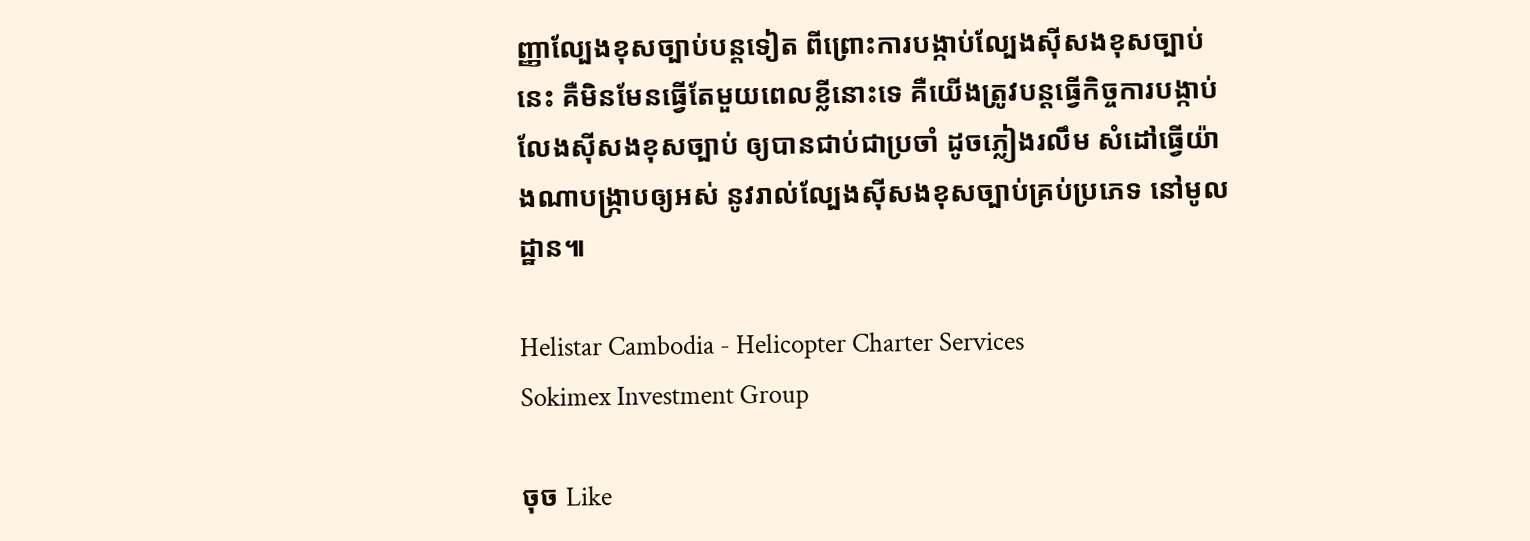ញ្ញាល្បែងខុសច្បាប់បន្តទៀត ពីព្រោះការបង្កាប់ល្បែងស៊ីសងខុសច្បាប់នេះ គឺមិនមែនធ្វើតែមួយពេលខ្លីនោះទេ គឺយើងត្រូវបន្តធ្វើកិច្ចការបង្កាប់លែងស៊ីសងខុសច្បាប់ ឲ្យបានជាប់ជាប្រចាំ ដូចភ្លៀងរលឹម សំដៅធ្វើយ៉ាងណាបង្ក្រាបឲ្យអស់ នូវរាល់ល្បែងស៊ីសងខុសច្បាប់គ្រប់ប្រភេទ នៅមូលដ្ឋាន៕

Helistar Cambodia - Helicopter Charter Services
Sokimex Investment Group

ចុច Like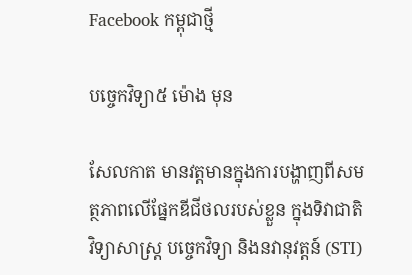Facebook កម្ពុជាថ្មី

បច្ចេកវិទ្យា៥ ម៉ោង មុន

សែលកាត មានវត្តមានក្នុងការបង្ហាញពីសមត្ថភាពលើផ្នែកឌីជីថលរបស់ខ្លួន ក្នុងទិវាជាតិ វិទ្យាសាស្រ្ត បចេ្ចកវិទ្យា និងនវានុវត្តន៍ (STI)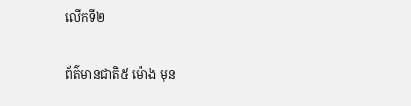លើកទី២

ព័ត៌មានជាតិ៥ ម៉ោង មុន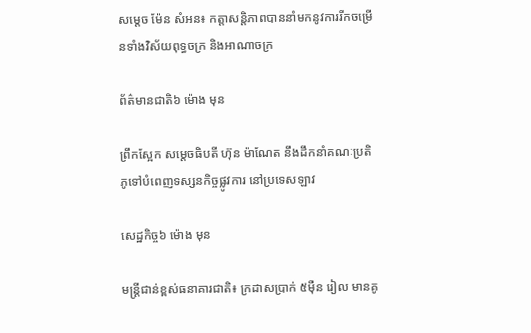សម្តេច ម៉ែន សំអន៖ កត្តាសន្តិភាពបាននាំមកនូវការរីកចម្រើនទាំងវិស័យពុទ្ធចក្រ និងអាណាចក្រ

ព័ត៌មានជាតិ៦ ម៉ោង មុន

ព្រឹកស្អែក សម្ដេចធិបតី ហ៊ុន ម៉ាណែត នឹងដឹកនាំគណៈប្រតិភូទៅបំពេញទស្សនកិច្ចផ្លូវការ នៅប្រទេសឡាវ

សេដ្ឋកិច្ច៦ ម៉ោង មុន

មន្ត្រីជាន់ខ្ពស់ធនាគារជាតិ៖ ក្រដាសប្រាក់ ៥ម៉ឺន រៀល មានគូ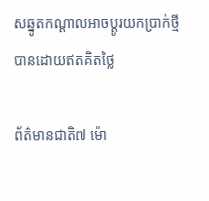សឆ្នូតកណ្តាលអាចប្តូរយកប្រាក់ថ្មីបានដោយឥតគិតថ្លៃ

ព័ត៌មានជាតិ៧ ម៉ោ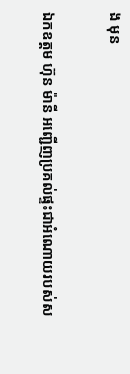ង មុន

ឯកឧត្តម ហ៊ុន ម៉ានី អញ្ជើញប្រគល់ផ្ទះជាអំណោយរបស់ស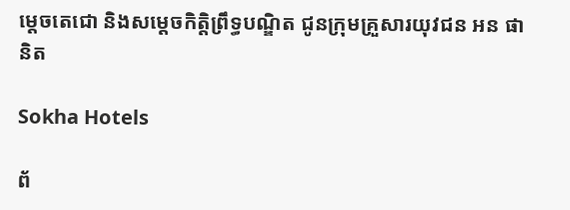ម្ដេចតេជោ និងសម្តេចកិត្តិព្រឹទ្ធបណ្ឌិត ជូនក្រុមគ្រួសារយុវជន អន ផានិត

Sokha Hotels

ព័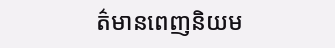ត៌មានពេញនិយម